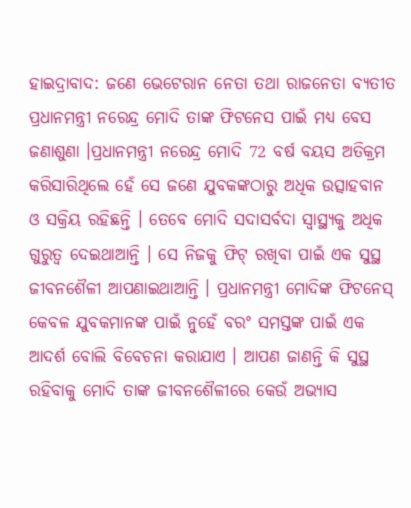ହାଇଦ୍ରାବାଦ: ଜଣେ ଭେଟେରାନ ନେତା ତଥା ରାଜନେତା ବ୍ୟତୀତ ପ୍ରଧାନମନ୍ତ୍ରୀ ନରେନ୍ଦ୍ର ମୋଦି ତାଙ୍କ ଫିଟନେସ ପାଇଁ ମଧ୍ୟ ବେସ ଜଣାଶୁଣା ।ପ୍ରଧାନମନ୍ତ୍ରୀ ନରେନ୍ଦ୍ର ମୋଦି 72 ବର୍ଷ ବୟସ ଅତିକ୍ରମ କରିସାରିଥିଲେ ହେଁ ସେ ଜଣେ ଯୁବକଙ୍କଠାରୁ ଅଧିକ ଉତ୍ସାହବାନ ଓ ସକ୍ରିୟ ରହିଛନ୍ତି । ତେବେ ମୋଦି ସଦାସର୍ବଦା ସ୍ବାସ୍ଥ୍ୟକୁ ଅଧିକ ଗୁରୁତ୍ବ ଦେଇଥାଆନ୍ତି । ସେ ନିଜକୁ ଫିଟ୍ ରଖିବା ପାଇଁ ଏକ ସୁସ୍ଥ ଜୀବନଶୈଳୀ ଆପଣାଇଥାଆନ୍ତି । ପ୍ରଧାନମନ୍ତ୍ରୀ ମୋଦିଙ୍କ ଫିଟନେସ୍ କେବଳ ଯୁବକମାନଙ୍କ ପାଇଁ ନୁହେଁ ବରଂ ସମସ୍ତଙ୍କ ପାଇଁ ଏକ ଆଦର୍ଶ ବୋଲି ବିବେଚନା କରାଯାଏ । ଆପଣ ଜାଣନ୍ତି କି ସୁସ୍ଥ ରହିବାକୁ ମୋଦି ତାଙ୍କ ଜୀବନଶୈଳୀରେ କେଉଁ ଅଭ୍ୟାସ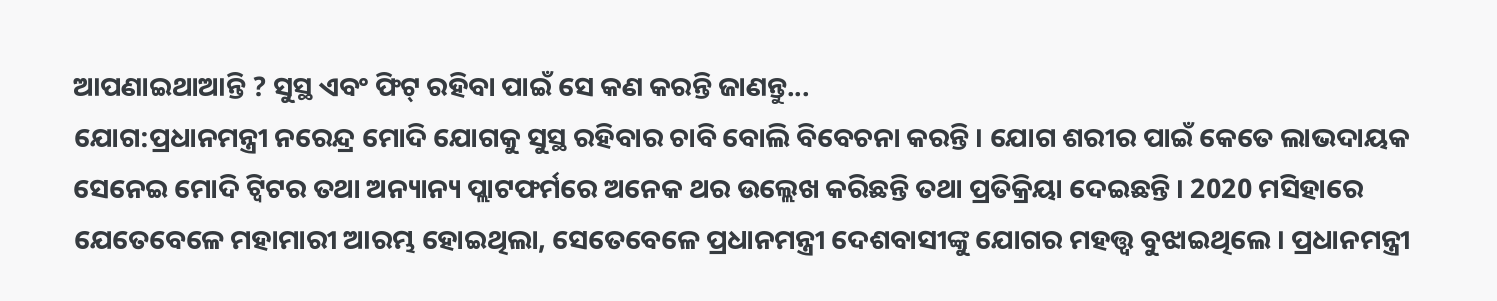ଆପଣାଇଥାଆନ୍ତି ? ସୁସ୍ଥ ଏବଂ ଫିଟ୍ ରହିବା ପାଇଁ ସେ କଣ କରନ୍ତି ଜାଣନ୍ତୁ...
ଯୋଗ:ପ୍ରଧାନମନ୍ତ୍ରୀ ନରେନ୍ଦ୍ର ମୋଦି ଯୋଗକୁ ସୁସ୍ଥ ରହିବାର ଚାବି ବୋଲି ବିବେଚନା କରନ୍ତି । ଯୋଗ ଶରୀର ପାଇଁ କେତେ ଲାଭଦାୟକ ସେନେଇ ମୋଦି ଟ୍ବିଟର ତଥା ଅନ୍ୟାନ୍ୟ ପ୍ଲାଟଫର୍ମରେ ଅନେକ ଥର ଉଲ୍ଲେଖ କରିଛନ୍ତି ତଥା ପ୍ରତିକ୍ରିୟା ଦେଇଛନ୍ତି । 2020 ମସିହାରେ ଯେତେବେଳେ ମହାମାରୀ ଆରମ୍ଭ ହୋଇଥିଲା, ସେତେବେଳେ ପ୍ରଧାନମନ୍ତ୍ରୀ ଦେଶବାସୀଙ୍କୁ ଯୋଗର ମହତ୍ତ୍ବ ବୁଝାଇଥିଲେ । ପ୍ରଧାନମନ୍ତ୍ରୀ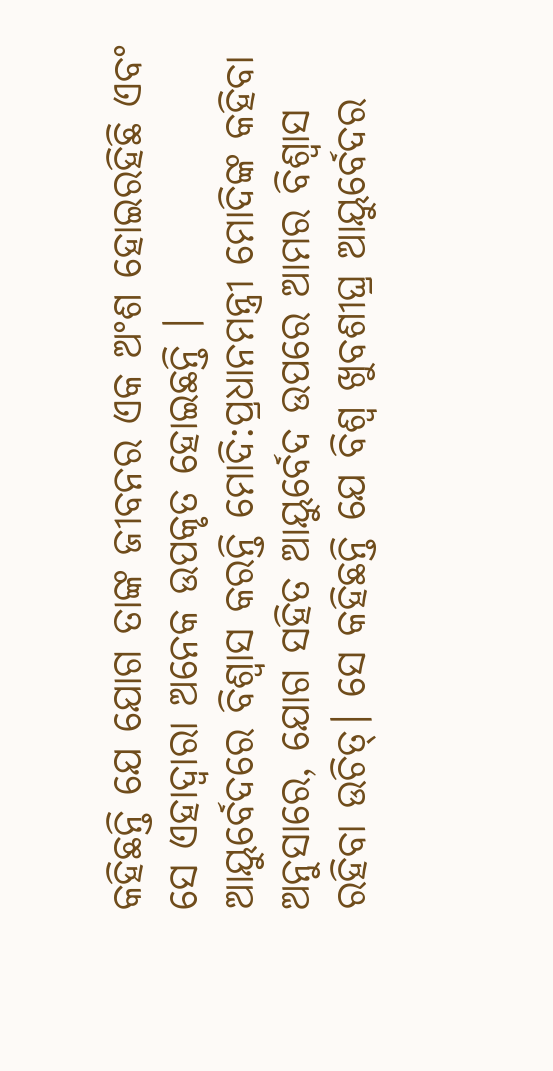କହିଛନ୍ତି ଯେ ଯୋଗ ତାଙ୍କ ଜୀବନର ଏକ ଅଂଶ ହୋଇରହିଛି ଏବଂ ସେ ଏହାଦ୍ବାରା ଅନେକ ଉପକୃତ ହୋଇଛନ୍ତି ।
ଆୟୁର୍ବେଦରେ ବିଶ୍ବାସ କରନ୍ତି ମୋଦି:ପ୍ରଧାନମନ୍ତ୍ରୀ ମୋଦିଙ୍କ କହିବା ଅନୁସାରେ, ଯୋଗ ସହିତ ଆୟୁର୍ବେଦ ଉପରେ ଆମର ବିଶ୍ୱାସ ରହିବା ଉଚିତ୍। ସେ କହିଛନ୍ତି ଯେ ବିଶ୍ୱ ଖୁବଶୀଘ୍ର ଆୟୁର୍ବେଦର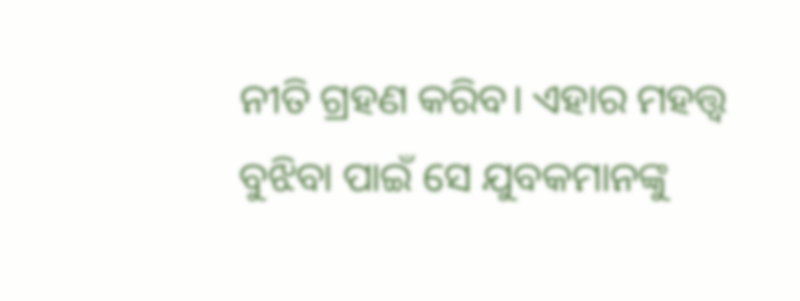ନୀତି ଗ୍ରହଣ କରିବ। ଏହାର ମହତ୍ତ୍ବ ବୁଝିବା ପାଇଁ ସେ ଯୁବକମାନଙ୍କୁ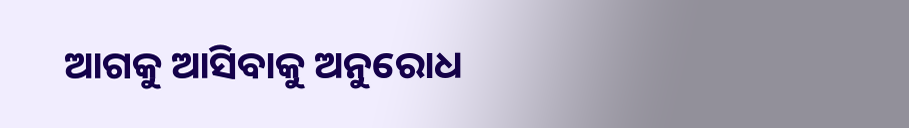ଆଗକୁ ଆସିବାକୁ ଅନୁରୋଧ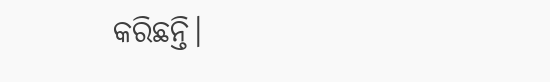କରିଛନ୍ତି।